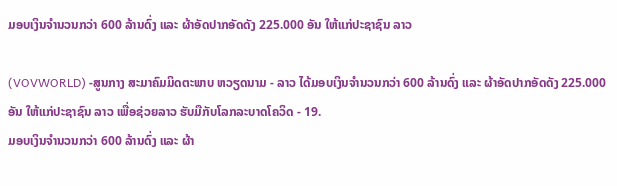ມອບເງິນຈຳນວນກວ່າ 600 ລ້ານດົ່ງ ແລະ ຜ້າອັດປາກອັດດັງ 225.000 ອັນ ໃຫ້ແກ່ປະຊາຊົນ ລາວ

(VOVWORLD) -ສູນກາງ ສະມາຄົມມິດຕະພາບ ຫວຽດນາມ - ລາວ ໄດ້ມອບເງິນຈຳນວນກວ່າ 600 ລ້ານດົ່ງ ແລະ ຜ້າອັດປາກອັດດັງ 225.000 ອັນ ໃຫ້ແກ່ປະຊາຊົນ ລາວ ເພື່ອຊ່ວຍລາວ ຮັບມືກັບໂລກລະບາດໂຄວິດ - 19.
ມອບເງິນຈຳນວນກວ່າ 600 ລ້ານດົ່ງ ແລະ ຜ້າ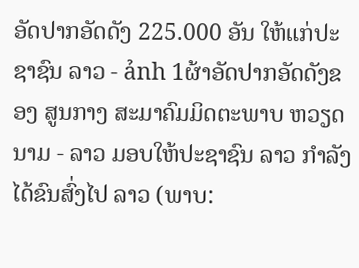ອັດປາກອັດດັງ 225.000 ອັນ ໃຫ້ແກ່ປະຊາຊົນ ລາວ - ảnh 1ຜ້າອັດປາກອັດດັງຂອງ ສູນກາງ ສະມາຄົມມິດຕະພາບ ຫວຽດນາມ - ລາວ ມອບໃຫ້ປະຊາຊົນ ລາວ ກຳລັງໄດ້ຂົນສົ່ງໄປ ລາວ (ພາບ: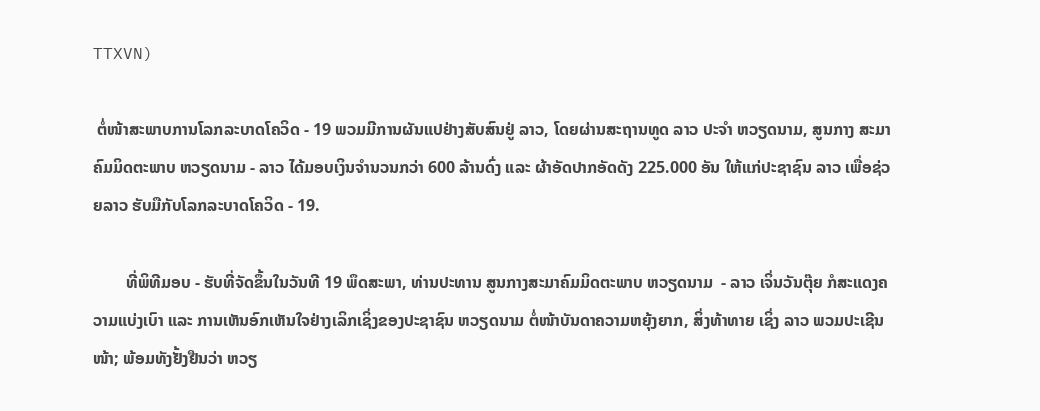TTXVN)

 ຕໍ່ໜ້າສະພາບການໂລກລະບາດໂຄວິດ - 19 ພວມມີການຜັນແປຢ່າງສັບສົນຢູ່ ລາວ, ໂດຍຜ່ານສະຖານທູດ ລາວ ປະຈຳ ຫວຽດນາມ, ສູນກາງ ສະມາຄົມມິດຕະພາບ ຫວຽດນາມ - ລາວ ໄດ້ມອບເງິນຈຳນວນກວ່າ 600 ລ້ານດົ່ງ ແລະ ຜ້າອັດປາກອັດດັງ 225.000 ອັນ ໃຫ້ແກ່ປະຊາຊົນ ລາວ ເພື່ອຊ່ວຍລາວ ຮັບມືກັບໂລກລະບາດໂຄວິດ - 19.

        ທີ່ພິທີມອບ - ຮັບທີ່ຈັດຂຶ້ນໃນວັນທີ 19 ພຶດສະພາ, ທ່ານປະທານ ສູນກາງສະມາຄົມມິດຕະພາບ ຫວຽດນາມ  - ລາວ ເຈິ່ນວັນຕຸ໊ຍ ກໍສະແດງຄວາມແບ່ງເບົາ ແລະ ການເຫັນອົກເຫັນໃຈຢ່າງເລິກເຊິ່ງຂອງປະຊາຊົນ ຫວຽດນາມ ຕໍ່ໜ້າບັນດາຄວາມຫຍຸ້ງຍາກ, ສິ່ງທ້າທາຍ ເຊິ່ງ ລາວ ພວມປະເຊີນໜ້າ; ພ້ອມທັງຢັ້ງຢືນວ່າ ຫວຽ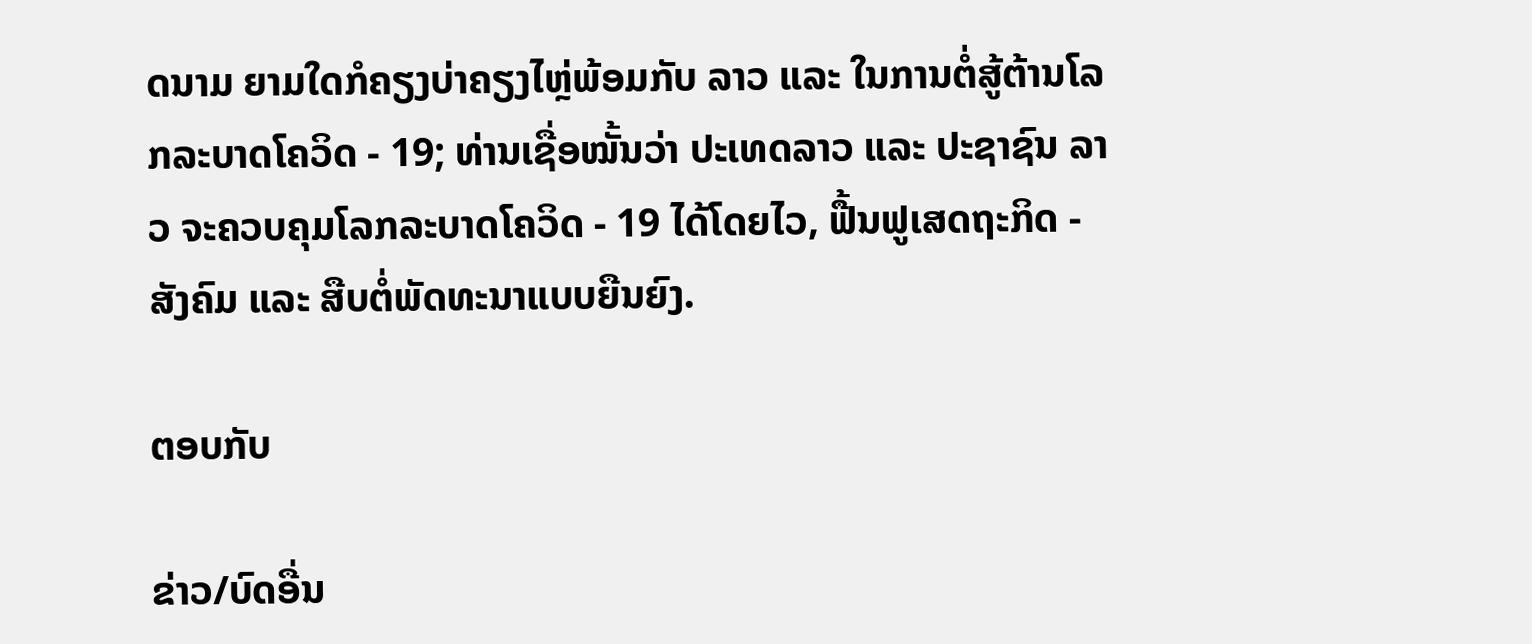ດນາມ ຍາມໃດກໍຄຽງບ່າຄຽງໄຫຼ່ພ້ອມກັບ ລາວ ແລະ ໃນການຕໍ່ສູ້ຕ້ານໂລກລະບາດໂຄວິດ - 19; ທ່ານເຊື່ອໝັ້ນວ່າ ປະເທດລາວ ແລະ ປະຊາຊົນ ລາວ ຈະຄວບຄຸມໂລກລະບາດໂຄວິດ - 19 ໄດ້ໂດຍໄວ, ຟື້ນຟູເສດຖະກິດ - ສັງຄົມ ແລະ ສືບຕໍ່ພັດທະນາແບບຍືນຍົງ.

ຕອບກັບ

ຂ່າວ/ບົດອື່ນ